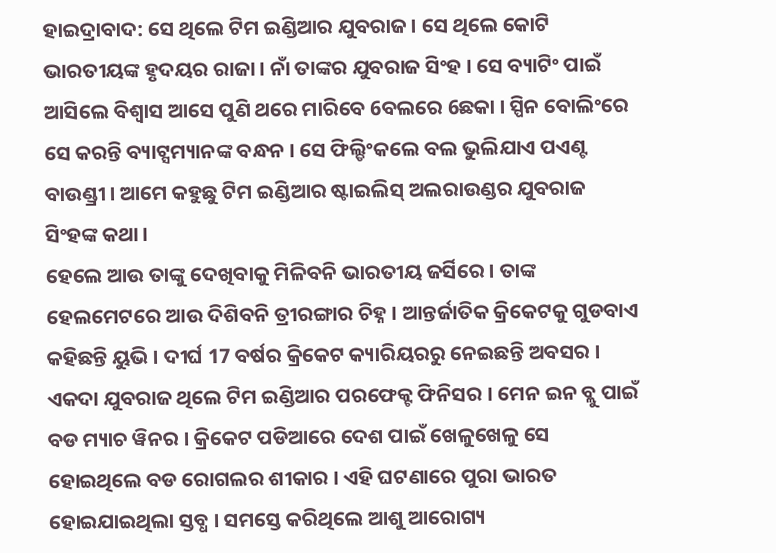ହାଇଦ୍ରାବାଦ: ସେ ଥିଲେ ଟିମ ଇଣ୍ଡିଆର ଯୁବରାଜ । ସେ ଥିଲେ କୋଟି ଭାରତୀୟଙ୍କ ହୃଦୟର ରାଜା । ନାଁ ତାଙ୍କର ଯୁବରାଜ ସିଂହ । ସେ ବ୍ୟାଟିଂ ପାଇଁ ଆସିଲେ ବିଶ୍ବାସ ଆସେ ପୁଣି ଥରେ ମାରିବେ 6ବଲରେ 6ଛକା । ସ୍ପିନ ବୋଲିଂରେ ସେ କରନ୍ତି ବ୍ୟାଟ୍ସମ୍ୟାନଙ୍କ ବନ୍ଧନ । ସେ ଫିଲ୍ଡିଂକଲେ ବଲ ଭୁଲିଯାଏ ପଏଣ୍ଟ ବାଉଣ୍ଡ୍ରୀ । ଆମେ କହୁଛୁ ଟିମ ଇଣ୍ଡିଆର ଷ୍ଟାଇଲିସ୍ ଅଲରାଉଣ୍ଡର ଯୁବରାଜ ସିଂହଙ୍କ କଥା ।
ହେଲେ ଆଉ ତାଙ୍କୁ ଦେଖିବାକୁ ମିଳିବନି ଭାରତୀୟ ଜର୍ସିରେ । ତାଙ୍କ ହେଲମେଟରେ ଆଉ ଦିଶିବନି ତ୍ରୀରଙ୍ଗାର ଚିହ୍ନ । ଆନ୍ତର୍ଜାତିକ କ୍ରିକେଟକୁ ଗୁଡବାଏ କହିଛନ୍ତି ୟୁଭି । ଦୀର୍ଘ 17 ବର୍ଷର କ୍ରିକେଟ କ୍ୟାରିୟରରୁ ନେଇଛନ୍ତି ଅବସର ।
ଏକଦା ଯୁବରାଜ ଥିଲେ ଟିମ ଇଣ୍ଡିଆର ପରଫେକ୍ଟ ଫିନିସର । ମେନ ଇନ ବ୍ଲୁ ପାଇଁ ବଡ ମ୍ୟାଚ ୱିନର । କ୍ରିକେଟ ପଡିଆରେ ଦେଶ ପାଇଁ ଖେଳୁଖେଳୁ ସେ ହୋଇଥିଲେ ବଡ ରୋଗଲର ଶୀକାର । ଏହି ଘଟଣାରେ ପୁରା ଭାରତ ହୋଇଯାଇଥିଲା ସ୍ତବ୍ଧ । ସମସ୍ତେ କରିଥିଲେ ଆଶୁ ଆରୋଗ୍ୟ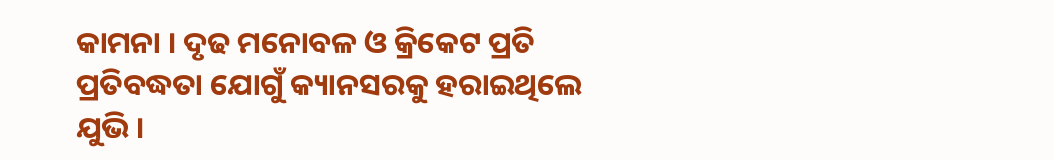କାମନା । ଦୃଢ ମନୋବଳ ଓ କ୍ରିକେଟ ପ୍ରତି ପ୍ରତିବଦ୍ଧତା ଯୋଗୁଁ କ୍ୟାନସରକୁ ହରାଇଥିଲେ ଯୁଭି ।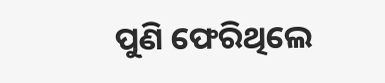ପୁଣି ଫେରିଥିଲେ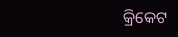କ୍ରିକେଟ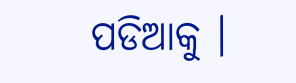ପଡିଆକୁ ।